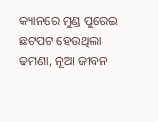କ୍ୟାନରେ ମୁଣ୍ଡ ପୁରେଇ ଛଟପଟ ହେଉଥିଲା ଢମଣା, ନୂଆ ଜୀବନ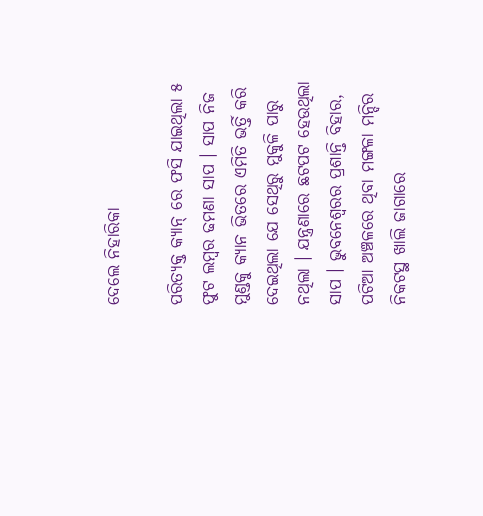ଦେଲେ ନିହାରିକା

ପରିତ୍ୟକ୍ତ କ୍ୟାନ୍ ରେ ଫସି ଯାଇଥିଲା ୫ ଫୁଟ ଲମ୍ବର ଢମଣା ସାପ । ସାପ ନିଜ ମୁଣ୍ଡକୁ କ୍ୟାନ ଭିତରେ ଏମିତି ଭର୍ତ୍ତି କରି ଦେଇଥିଲା ଯେ ସେଥିରୁ ମୁକୁଳି ପାରୁ ନଥିଲା । ଯନ୍ତ୍ରଣାରେ ଛଟପଟ ହେଉଥିଲା ସାପ । ଭୁବନେଶ୍ବରର ପ୍ରଶାନ୍ତି ବିହାର, ପଟିଆ ଅଞ୍ଚଳରେ ଥିବା ମଙ୍ଗଳା ମନ୍ଦିର ନିକଟସ୍ଥ ଖାଲି ଜାଗାରେ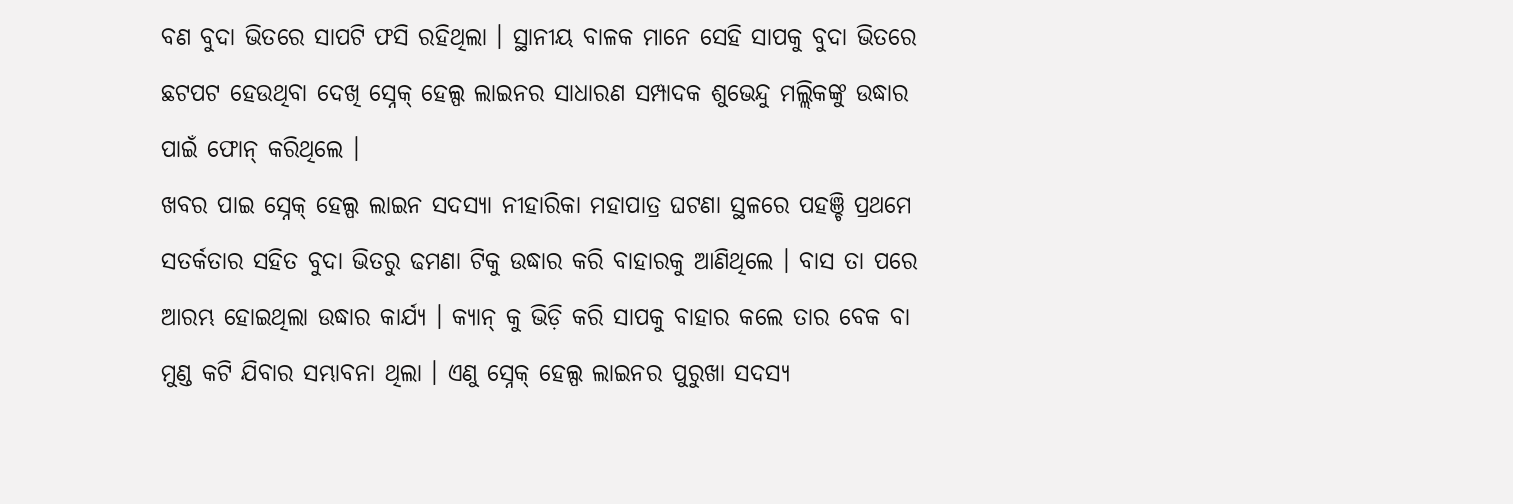ବଣ ବୁଦା ଭିତରେ ସାପଟି ଫସି ରହିଥିଲା । ସ୍ଥାନୀୟ ବାଳକ ମାନେ ସେହି ସାପକୁ ବୁଦା ଭିତରେ ଛଟପଟ ହେଉଥିବା ଦେଖି ସ୍ନେକ୍ ହେଲ୍ପ ଲାଇନର ସାଧାରଣ ସମ୍ପାଦକ ଶୁଭେନ୍ଦୁ ମଲ୍ଲିକଙ୍କୁ ଉଦ୍ଧାର ପାଇଁ ଫୋନ୍ କରିଥିଲେ ।
ଖବର ପାଇ ସ୍ନେକ୍ ହେଲ୍ପ ଲାଇନ ସଦସ୍ୟା ନୀହାରିକା ମହାପାତ୍ର ଘଟଣା ସ୍ଥଳରେ ପହଞ୍ଚି ପ୍ରଥମେ ସତର୍କତାର ସହିତ ବୁଦା ଭିତରୁ ଢମଣା ଟିକୁ ଉଦ୍ଧାର କରି ବାହାରକୁ ଆଣିଥିଲେ । ବାସ ତା ପରେ ଆରମ୍ଭ ହୋଇଥିଲା ଉଦ୍ଧାର କାର୍ଯ୍ୟ । କ୍ୟାନ୍ କୁ ଭିଡ଼ି କରି ସାପକୁ ବାହାର କଲେ ତାର ବେକ ବା ମୁଣ୍ଡ କଟି ଯିବାର ସମ୍ଭାବନା ଥିଲା । ଏଣୁ ସ୍ନେକ୍ ହେଲ୍ପ ଲାଇନର ପୁରୁଖା ସଦସ୍ୟ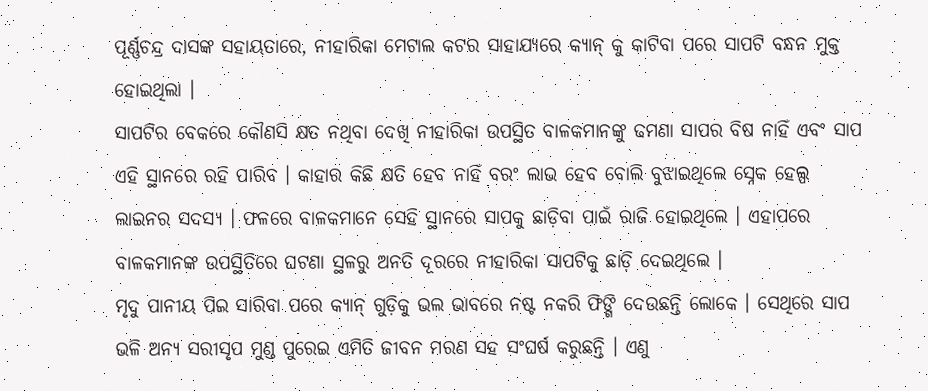ପୂର୍ଣ୍ଣଚନ୍ଦ୍ର ଦାସଙ୍କ ସହାୟତାରେ, ନୀହାରିକା ମେଟାଲ କଟର ସାହାଯ୍ୟରେ କ୍ୟାନ୍ କୁ କାଟିବା ପରେ ସାପଟି ବନ୍ଧନ ମୁକ୍ତ ହୋଇଥିଲା ।
ସାପଟିର ବେକରେ କୌଣସି କ୍ଷତ ନଥିବା ଦେଖି ନୀହାରିକା ଉପସ୍ଥିତ ବାଳକମାନଙ୍କୁ ଢମଣା ସାପର ବିଷ ନାହିଁ ଏବଂ ସାପ ଏହି ସ୍ଥାନରେ ରହି ପାରିବ । କାହାର କିଛି କ୍ଷତି ହେବ ନାହିଁ ବରଂ ଲାଭ ହେବ ବୋଲି ବୁଝାଇଥିଲେ ସ୍ନେକ ହେଲ୍ପ ଲାଇନର ସଦସ୍ୟ । ଫଳରେ ବାଳକମାନେ ସେହି ସ୍ଥାନରେ ସାପକୁ ଛାଡ଼ିବା ପାଇଁ ରାଜି ହୋଇଥିଲେ । ଏହାପରେ ବାଳକମାନଙ୍କ ଉପସ୍ଥିତିରେ ଘଟଣା ସ୍ଥଳରୁ ଅନତି ଦୂରରେ ନୀହାରିକା ସାପଟିକୁ ଛାଡ଼ି ଦେଇଥିଲେ ।
ମୃଦୁ ପାନୀୟ ପିଇ ସାରିବା ପରେ କ୍ୟାନ୍ ଗୁଡ଼ିକୁ ଭଲ ଭାବରେ ନଷ୍ଟ ନକରି ଫିଙ୍ଗି ଦେଉଛନ୍ତି ଲୋକେ । ସେଥିରେ ସାପ ଭଳି ଅନ୍ୟ ସରୀସୃପ ମୁଣ୍ଡ ପୁରେଇ ଏମିତି ଜୀବନ ମରଣ ସହ ସଂଘର୍ଷ କରୁଛନ୍ତି । ଏଣୁ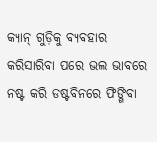କ୍ୟାନ୍ ଗୁଡ଼ିକୁ ବ୍ୟବହାର କରିସାରିବା ପରେ ଭଲ ଭାବରେ ନଷ୍ଟ କରି ଡଷ୍ଟବିନରେ ଫିଙ୍ଗିବା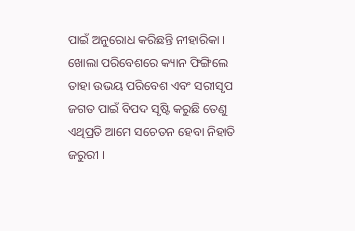ପାଇଁ ଅନୁରୋଧ କରିଛନ୍ତି ନୀହାରିକା । ଖୋଲା ପରିବେଶରେ କ୍ୟାନ ଫିଙ୍ଗିଲେ ତାହା ଉଭୟ ପରିବେଶ ଏବଂ ସରୀସୃପ ଜଗତ ପାଇଁ ବିପଦ ସୃଷ୍ଟି କରୁଛି ତେଣୁ ଏଥିପ୍ରତି ଆମେ ସଚେତନ ହେବା ନିହାତି ଜରୁରୀ ।